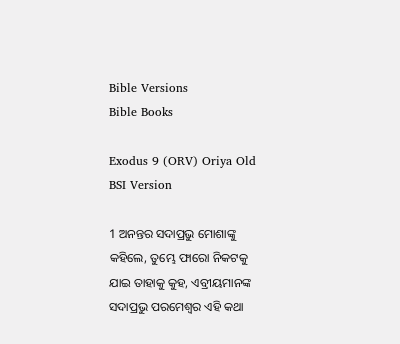Bible Versions
Bible Books

Exodus 9 (ORV) Oriya Old BSI Version

1 ଅନନ୍ତର ସଦାପ୍ରଭୁ ମୋଶାଙ୍କୁ କହିଲେ, ତୁମ୍ଭେ ଫାରୋ ନିକଟକୁ ଯାଇ ତାହାକୁ କୁହ, ଏବ୍ରୀୟମାନଙ୍କ ସଦାପ୍ରଭୁ ପରମେଶ୍ଵର ଏହି କଥା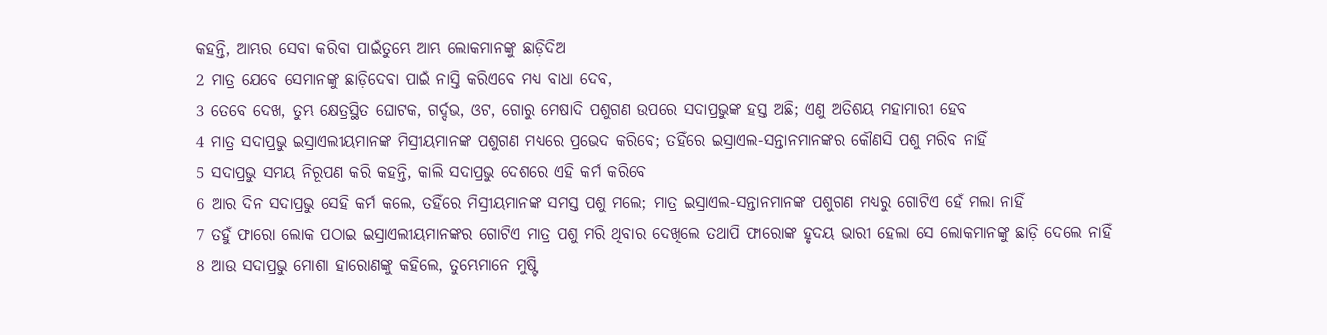କହନ୍ତି, ଆମ୍ଭର ସେବା କରିବା ପାଇଁତୁମ୍ଭେ ଆମ୍ଭ ଲୋକମାନଙ୍କୁ ଛାଡ଼ିଦିଅ
2 ମାତ୍ର ଯେବେ ସେମାନଙ୍କୁ ଛାଡ଼ିଦେବା ପାଇଁ ନାସ୍ତି କରିଏବେ ମଧ୍ୟ ବାଧା ଦେବ,
3 ତେବେ ଦେଖ, ତୁମ୍ଭ କ୍ଷେତ୍ରସ୍ଥିତ ଘୋଟକ, ଗର୍ଦ୍ଦଭ, ଓଟ, ଗୋରୁ ମେଷାଦି ପଶୁଗଣ ଉପରେ ସଦାପ୍ରଭୁଙ୍କ ହସ୍ତ ଅଛି; ଏଣୁ ଅତିଶୟ ମହାମାରୀ ହେବ
4 ମାତ୍ର ସଦାପ୍ରଭୁ ଇସ୍ରାଏଲୀୟମାନଙ୍କ ମିସ୍ରୀୟମାନଙ୍କ ପଶୁଗଣ ମଧ୍ୟରେ ପ୍ରଭେଦ କରିବେ; ତହିଁରେ ଇସ୍ରାଏଲ-ସନ୍ତାନମାନଙ୍କର କୌଣସି ପଶୁ ମରିବ ନାହିଁ
5 ସଦାପ୍ରଭୁ ସମୟ ନିରୂପଣ କରି କହନ୍ତି, କାଲି ସଦାପ୍ରଭୁ ଦେଶରେ ଏହି କର୍ମ କରିବେ
6 ଆର ଦିନ ସଦାପ୍ରଭୁ ସେହି କର୍ମ କଲେ, ତହିଁରେ ମିସ୍ରୀୟମାନଙ୍କ ସମସ୍ତ ପଶୁ ମଲେ; ମାତ୍ର ଇସ୍ରାଏଲ-ସନ୍ତାନମାନଙ୍କ ପଶୁଗଣ ମଧ୍ୟରୁ ଗୋଟିଏ ହେଁ ମଲା ନାହିଁ
7 ତହୁଁ ଫାରୋ ଲୋକ ପଠାଇ ଇସ୍ରାଏଲୀୟମାନଙ୍କର ଗୋଟିଏ ମାତ୍ର ପଶୁ ମରି ଥିବାର ଦେଖିଲେ ତଥାପି ଫାରୋଙ୍କ ହୃଦୟ ଭାରୀ ହେଲା ସେ ଲୋକମାନଙ୍କୁ ଛାଡ଼ି ଦେଲେ ନାହିଁ
8 ଆଉ ସଦାପ୍ରଭୁ ମୋଶା ହାରୋଣଙ୍କୁ କହିଲେ, ତୁମ୍ଭେମାନେ ମୁଷ୍ଟି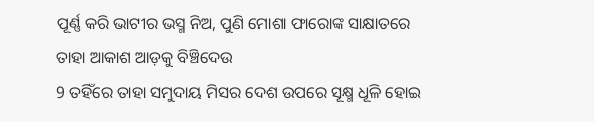ପୂର୍ଣ୍ଣ କରି ଭାଟୀର ଭସ୍ମ ନିଅ, ପୁଣି ମୋଶା ଫାରୋଙ୍କ ସାକ୍ଷାତରେ ତାହା ଆକାଶ ଆଡ଼କୁ ବିଞ୍ଚିଦେଉ
9 ତହିଁରେ ତାହା ସମୁଦାୟ ମିସର ଦେଶ ଉପରେ ସୂକ୍ଷ୍ମ ଧୂଳି ହୋଇ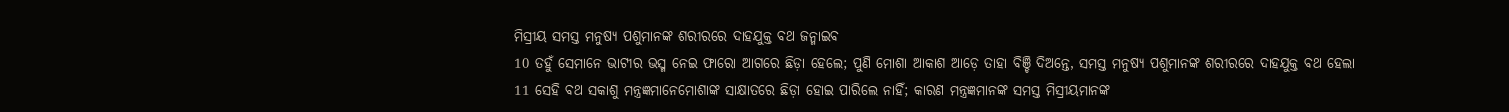ମିସ୍ରୀୟ ସମସ୍ତ ମନୁଷ୍ୟ ପଶୁମାନଙ୍କ ଶରୀରରେ ଦାହଯୁକ୍ତ ବଥ ଜନ୍ମାଇବ
10 ତହୁଁ ସେମାନେ ଭାଟୀର ଭସ୍ମ ନେଇ ଫାରୋ ଆଗରେ ଛିଡ଼ା ହେଲେ; ପୁଣି ମୋଶା ଆକାଶ ଆଡ଼େ ତାହା ବିଞ୍ଚି ଦିଅନ୍ତେ, ସମସ୍ତ ମନୁଷ୍ୟ ପଶୁମାନଙ୍କ ଶରୀରରେ ଦାହଯୁକ୍ତ ବଥ ହେଲା
11 ସେହି ବଥ ସକାଶୁ ମନ୍ତ୍ରଜ୍ଞମାନେମୋଶାଙ୍କ ସାକ୍ଷାତରେ ଛିଡ଼ା ହୋଇ ପାରିଲେ ନାହିଁ; କାରଣ ମନ୍ତ୍ରଜ୍ଞମାନଙ୍କ ସମସ୍ତ ମିସ୍ରୀୟମାନଙ୍କ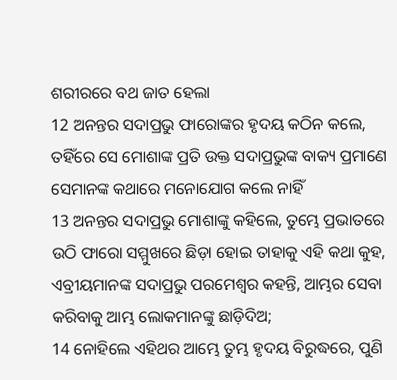ଶରୀରରେ ବଥ ଜାତ ହେଲା
12 ଅନନ୍ତର ସଦାପ୍ରଭୁ ଫାରୋଙ୍କର ହୃଦୟ କଠିନ କଲେ, ତହିଁରେ ସେ ମୋଶାଙ୍କ ପ୍ରତି ଉକ୍ତ ସଦାପ୍ରଭୁଙ୍କ ବାକ୍ୟ ପ୍ରମାଣେ ସେମାନଙ୍କ କଥାରେ ମନୋଯୋଗ କଲେ ନାହିଁ
13 ଅନନ୍ତର ସଦାପ୍ରଭୁ ମୋଶାଙ୍କୁ କହିଲେ, ତୁମ୍ଭେ ପ୍ରଭାତରେ ଉଠି ଫାରୋ ସମ୍ମୁଖରେ ଛିଡ଼ା ହୋଇ ତାହାକୁ ଏହି କଥା କୁହ, ଏବ୍ରୀୟମାନଙ୍କ ସଦାପ୍ରଭୁ ପରମେଶ୍ଵର କହନ୍ତି, ଆମ୍ଭର ସେବା କରିବାକୁ ଆମ୍ଭ ଲୋକମାନଙ୍କୁ ଛାଡ଼ିଦିଅ;
14 ନୋହିଲେ ଏହିଥର ଆମ୍ଭେ ତୁମ୍ଭ ହୃଦୟ ବିରୁଦ୍ଧରେ, ପୁଣି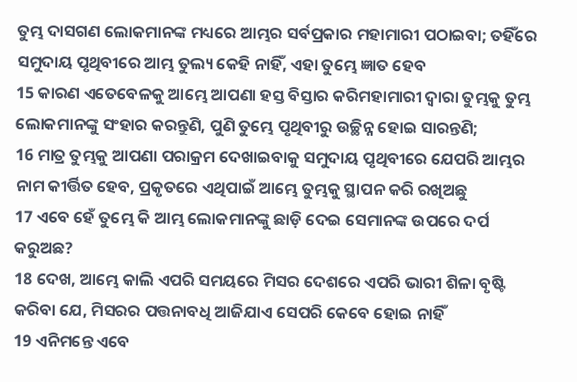ତୁମ୍ଭ ଦାସଗଣ ଲୋକମାନଙ୍କ ମଧ୍ୟରେ ଆମ୍ଭର ସର୍ବପ୍ରକାର ମହାମାରୀ ପଠାଇବା; ତହିଁରେ ସମୁଦାୟ ପୃଥିବୀରେ ଆମ୍ଭ ତୁଲ୍ୟ କେହି ନାହିଁ, ଏହା ତୁମ୍ଭେ ଜ୍ଞାତ ହେବ
15 କାରଣ ଏତେବେଳକୁ ଆମ୍ଭେ ଆପଣା ହସ୍ତ ବିସ୍ତାର କରିମହାମାରୀ ଦ୍ଵାରା ତୁମ୍ଭକୁ ତୁମ୍ଭ ଲୋକମାନଙ୍କୁ ସଂହାର କରନ୍ତୁଣି, ପୁଣି ତୁମ୍ଭେ ପୃଥିବୀରୁ ଉଚ୍ଛିନ୍ନ ହୋଇ ସାରନ୍ତଣି;
16 ମାତ୍ର ତୁମ୍ଭକୁ ଆପଣା ପରାକ୍ରମ ଦେଖାଇବାକୁ ସମୁଦାୟ ପୃଥିବୀରେ ଯେପରି ଆମ୍ଭର ନାମ କୀର୍ତ୍ତିତ ହେବ, ପ୍ରକୃତରେ ଏଥିପାଇଁ ଆମ୍ଭେ ତୁମ୍ଭକୁ ସ୍ଥାପନ କରି ରଖିଅଛୁ
17 ଏବେ ହେଁ ତୁମ୍ଭେ କି ଆମ୍ଭ ଲୋକମାନଙ୍କୁ ଛାଡ଼ି ଦେଇ ସେମାନଙ୍କ ଉପରେ ଦର୍ପ କରୁଅଛ?
18 ଦେଖ, ଆମ୍ଭେ କାଲି ଏପରି ସମୟରେ ମିସର ଦେଶରେ ଏପରି ଭାରୀ ଶିଳା ବୃଷ୍ଟି କରିବା ଯେ, ମିସରର ପତ୍ତନାବଧି ଆଜିଯାଏ ସେପରି କେବେ ହୋଇ ନାହିଁ
19 ଏନିମନ୍ତେ ଏବେ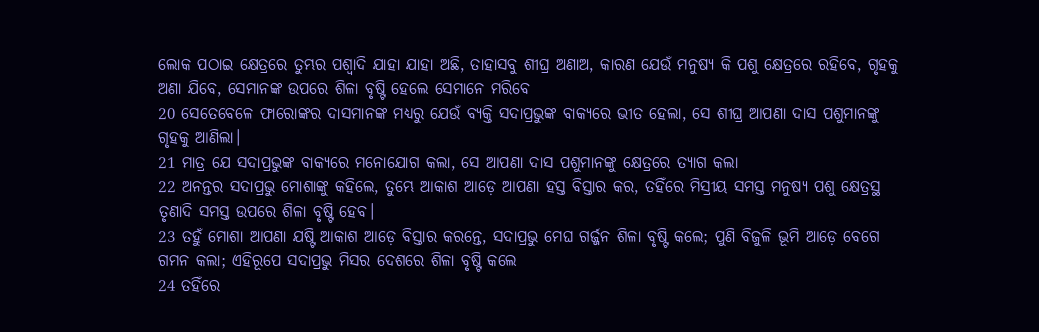ଲୋକ ପଠାଇ କ୍ଷେତ୍ରରେ ତୁମ୍ଭର ପଶ୍ଵାଦି ଯାହା ଯାହା ଅଛି, ତାହାସବୁ ଶୀଘ୍ର ଅଣାଅ, କାରଣ ଯେଉଁ ମନୁଷ୍ୟ କି ପଶୁ କ୍ଷେତ୍ରରେ ରହିବେ, ଗୃହକୁ ଅଣା ଯିବେ, ସେମାନଙ୍କ ଉପରେ ଶିଳା ବୃଷ୍ଟି ହେଲେ ସେମାନେ ମରିବେ
20 ସେତେବେଳେ ଫାରୋଙ୍କର ଦାସମାନଙ୍କ ମଧ୍ୟରୁ ଯେଉଁ ବ୍ୟକ୍ତି ସଦାପ୍ରଭୁଙ୍କ ବାକ୍ୟରେ ଭୀତ ହେଲା, ସେ ଶୀଘ୍ର ଆପଣା ଦାସ ପଶୁମାନଙ୍କୁ ଗୃହକୁ ଆଣିଲା।
21 ମାତ୍ର ଯେ ସଦାପ୍ରଭୁଙ୍କ ବାକ୍ୟରେ ମନୋଯୋଗ କଲା, ସେ ଆପଣା ଦାସ ପଶୁମାନଙ୍କୁ କ୍ଷେତ୍ରରେ ତ୍ୟାଗ କଲା
22 ଅନନ୍ତର ସଦାପ୍ରଭୁ ମୋଶାଙ୍କୁ କହିଲେ, ତୁମ୍ଭେ ଆକାଶ ଆଡ଼େ ଆପଣା ହସ୍ତ ବିସ୍ତାର କର, ତହିଁରେ ମିସ୍ରୀୟ ସମସ୍ତ ମନୁଷ୍ୟ ପଶୁ କ୍ଷେତ୍ରସ୍ଥ ତୃଣାଦି ସମସ୍ତ ଉପରେ ଶିଳା ବୃଷ୍ଟି ହେବ।
23 ତହୁଁ ମୋଶା ଆପଣା ଯଷ୍ଟି ଆକାଶ ଆଡ଼େ ବିସ୍ତାର କରନ୍ତେ, ସଦାପ୍ରଭୁ ମେଘ ଗର୍ଜ୍ଜନ ଶିଳା ବୃଷ୍ଟି କଲେ; ପୁଣି ବିଜୁଳି ଭୂମି ଆଡ଼େ ବେଗେ ଗମନ କଲା; ଏହିରୂପେ ସଦାପ୍ରଭୁ ମିସର ଦେଶରେ ଶିଳା ବୃଷ୍ଟି କଲେ
24 ତହିଁରେ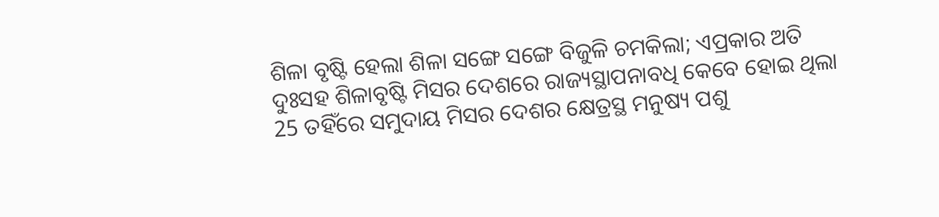ଶିଳା ବୃଷ୍ଟି ହେଲା ଶିଳା ସଙ୍ଗେ ସଙ୍ଗେ ବିଜୁଳି ଚମକିଲା; ଏପ୍ରକାର ଅତି ଦୁଃସହ ଶିଳାବୃଷ୍ଟି ମିସର ଦେଶରେ ରାଜ୍ୟସ୍ଥାପନାବଧି କେବେ ହୋଇ ଥିଲା
25 ତହିଁରେ ସମୁଦାୟ ମିସର ଦେଶର କ୍ଷେତ୍ରସ୍ଥ ମନୁଷ୍ୟ ପଶୁ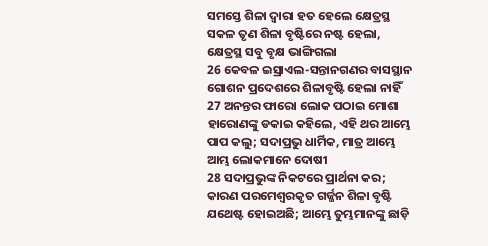ସମସ୍ତେ ଶିଳା ଦ୍ଵାରା ହତ ହେଲେ କ୍ଷେତ୍ରସ୍ଥ ସକଳ ତୃଣ ଶିଳା ବୃଷ୍ଟିରେ ନଷ୍ଟ ହେଲା, କ୍ଷେତ୍ରସ୍ଥ ସବୁ ବୃକ୍ଷ ଭାଙ୍ଗିଗଲା
26 କେବଳ ଇସ୍ରାଏଲ-ସନ୍ତାନଗଣର ବାସସ୍ଥାନ ଗୋଶନ ପ୍ରଦେଶରେ ଶିଳାବୃଷ୍ଟି ହେଲା ନାହିଁ
27 ଅନନ୍ତର ଫାରୋ ଲୋକ ପଠାଇ ମୋଶା ହାରୋଣଙ୍କୁ ଡକାଇ କହିଲେ, ଏହି ଥର ଆମ୍ଭେ ପାପ କଲୁ; ସଦାପ୍ରଭୁ ଧାର୍ମିକ, ମାତ୍ର ଆମ୍ଭେ ଆମ୍ଭ ଲୋକମାନେ ଦୋଷୀ
28 ସଦାପ୍ରଭୁଙ୍କ ନିକଟରେ ପ୍ରାର୍ଥନା କର; କାରଣ ପରମେଶ୍ଵରକୃତ ଗର୍ଜ୍ଜନ ଶିଳା ବୃଷ୍ଟି ଯଥେଷ୍ଟ ହୋଇଅଛି; ଆମ୍ଭେ ତୁମ୍ଭମାନଙ୍କୁ ଛାଡ଼ି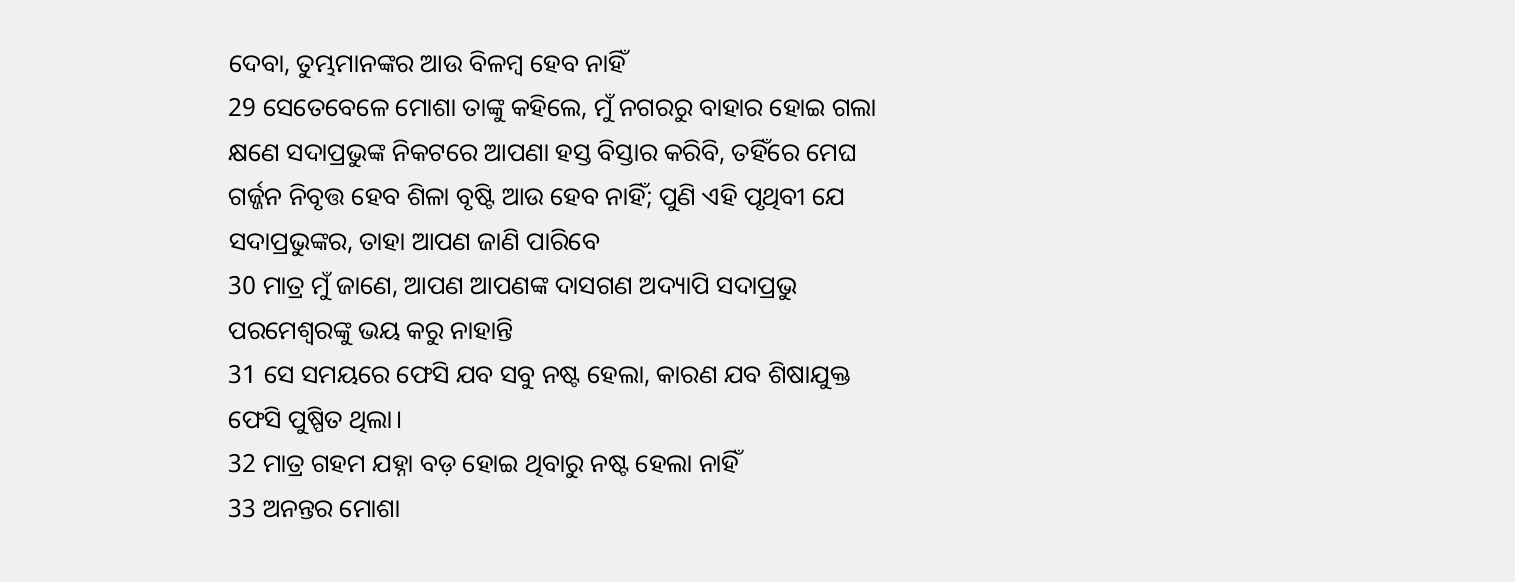ଦେବା, ତୁମ୍ଭମାନଙ୍କର ଆଉ ବିଳମ୍ଵ ହେବ ନାହିଁ
29 ସେତେବେଳେ ମୋଶା ତାଙ୍କୁ କହିଲେ, ମୁଁ ନଗରରୁ ବାହାର ହୋଇ ଗଲା କ୍ଷଣେ ସଦାପ୍ରଭୁଙ୍କ ନିକଟରେ ଆପଣା ହସ୍ତ ବିସ୍ତାର କରିବି, ତହିଁରେ ମେଘ ଗର୍ଜ୍ଜନ ନିବୃତ୍ତ ହେବ ଶିଳା ବୃଷ୍ଟି ଆଉ ହେବ ନାହିଁ; ପୁଣି ଏହି ପୃଥିବୀ ଯେ ସଦାପ୍ରଭୁଙ୍କର, ତାହା ଆପଣ ଜାଣି ପାରିବେ
30 ମାତ୍ର ମୁଁ ଜାଣେ, ଆପଣ ଆପଣଙ୍କ ଦାସଗଣ ଅଦ୍ୟାପି ସଦାପ୍ରଭୁ ପରମେଶ୍ଵରଙ୍କୁ ଭୟ କରୁ ନାହାନ୍ତି
31 ସେ ସମୟରେ ଫେସି ଯବ ସବୁ ନଷ୍ଟ ହେଲା, କାରଣ ଯବ ଶିଷାଯୁକ୍ତ ଫେସି ପୁଷ୍ପିତ ଥିଲା।
32 ମାତ୍ର ଗହମ ଯହ୍ନା ବଡ଼ ହୋଇ ଥିବାରୁ ନଷ୍ଟ ହେଲା ନାହିଁ
33 ଅନନ୍ତର ମୋଶା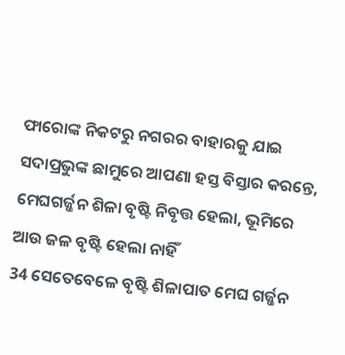ଫାରୋଙ୍କ ନିକଟରୁ ନଗରର ବାହାରକୁ ଯାଇ ସଦାପ୍ରଭୁଙ୍କ ଛାମୁରେ ଆପଣା ହସ୍ତ ବିସ୍ତାର କରନ୍ତେ, ମେଘଗର୍ଜ୍ଜନ ଶିଳା ବୃଷ୍ଟି ନିବୃତ୍ତ ହେଲା, ଭୂମିରେ ଆଉ ଜଳ ବୃଷ୍ଟି ହେଲା ନାହିଁ
34 ସେତେବେଳେ ବୃଷ୍ଟି ଶିଳାପାତ ମେଘ ଗର୍ଜ୍ଜନ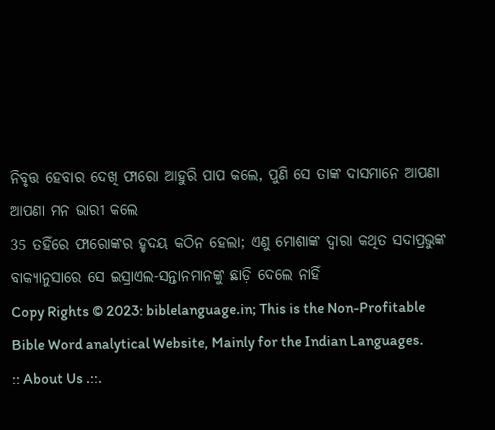ନିବୃତ୍ତ ହେବାର ଦେଖି ଫାରୋ ଆହୁରି ପାପ କଲେ, ପୁଣି ସେ ତାଙ୍କ ଦାସମାନେ ଆପଣା ଆପଣା ମନ ଭାରୀ କଲେ
35 ତହିଁରେ ଫାରୋଙ୍କର ହୃଦୟ କଠିନ ହେଲା; ଏଣୁ ମୋଶାଙ୍କ ଦ୍ଵାରା କଥିତ ସଦାପ୍ରଭୁଙ୍କ ବାକ୍ୟାନୁସାରେ ସେ ଇସ୍ରାଏଲ-ସନ୍ତାନମାନଙ୍କୁ ଛାଡ଼ି ଦେଲେ ନାହିଁ
Copy Rights © 2023: biblelanguage.in; This is the Non-Profitable Bible Word analytical Website, Mainly for the Indian Languages. :: About Us .::.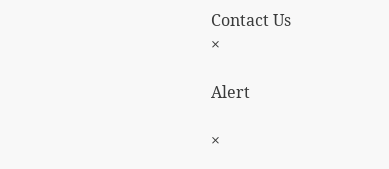Contact Us
×

Alert

×